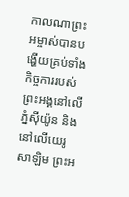កាលណាព្រះអម្ចាស់បានបង្ហើយគ្រប់ទាំងកិច្ចការរបស់ព្រះអង្គនៅលើភ្នំស៊ីយ៉ូន និងនៅលើយេរូសាឡិម ព្រះអ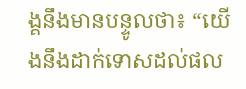ង្គនឹងមានបន្ទូលថា៖ “យើងនឹងដាក់ទោសដល់ផល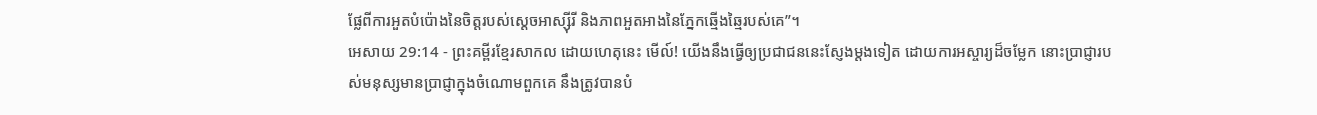ផ្លែពីការអួតបំប៉ោងនៃចិត្តរបស់ស្ដេចអាស្ស៊ីរី និងភាពអួតអាងនៃភ្នែកឆ្មើងឆ្មៃរបស់គេ”។
អេសាយ 29:14 - ព្រះគម្ពីរខ្មែរសាកល ដោយហេតុនេះ មើល៍! យើងនឹងធ្វើឲ្យប្រជាជននេះស្ញែងម្ដងទៀត ដោយការអស្ចារ្យដ៏ចម្លែក នោះប្រាជ្ញារបស់មនុស្សមានប្រាជ្ញាក្នុងចំណោមពួកគេ នឹងត្រូវបានបំ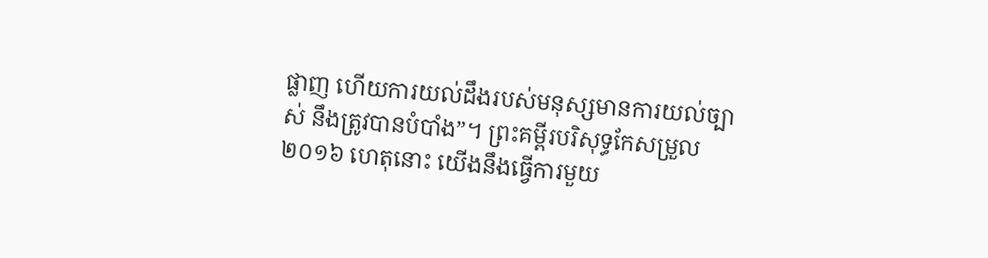ផ្លាញ ហើយការយល់ដឹងរបស់មនុស្សមានការយល់ច្បាស់ នឹងត្រូវបានបំបាំង”។ ព្រះគម្ពីរបរិសុទ្ធកែសម្រួល ២០១៦ ហេតុនោះ យើងនឹងធ្វើការមួយ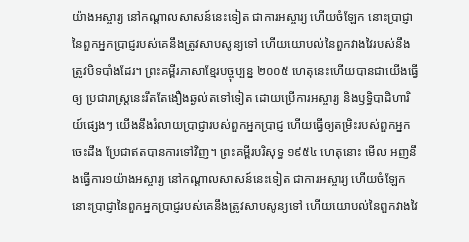យ៉ាងអស្ចារ្យ នៅកណ្ដាលសាសន៍នេះទៀត ជាការអស្ចារ្យ ហើយចំឡែក នោះប្រាជ្ញានៃពួកអ្នកប្រាជ្ញរបស់គេនឹងត្រូវសាបសូន្យទៅ ហើយយោបល់នៃពួកវាងវៃរបស់នឹងត្រូវបិទបាំងដែរ។ ព្រះគម្ពីរភាសាខ្មែរបច្ចុប្បន្ន ២០០៥ ហេតុនេះហើយបានជាយើងធ្វើឲ្យ ប្រជារាស្ត្រនេះរឹតតែងឿងឆ្ងល់តទៅទៀត ដោយប្រើការអស្ចារ្យ និងឫទ្ធិបាដិហារិយ៍ផ្សេងៗ យើងនឹងរំលាយប្រាជ្ញារបស់ពួកអ្នកប្រាជ្ញ ហើយធ្វើឲ្យតម្រិះរបស់ពួកអ្នកចេះដឹង ប្រែជាឥតបានការទៅវិញ។ ព្រះគម្ពីរបរិសុទ្ធ ១៩៥៤ ហេតុនោះ មើល អញនឹងធ្វើការ១យ៉ាងអស្ចារ្យ នៅកណ្តាលសាសន៍នេះទៀត ជាការអស្ចារ្យ ហើយចំឡែក នោះប្រាជ្ញានៃពួកអ្នកប្រាជ្ញរបស់គេនឹងត្រូវសាបសូន្យទៅ ហើយយោបល់នៃពួកវាងវៃ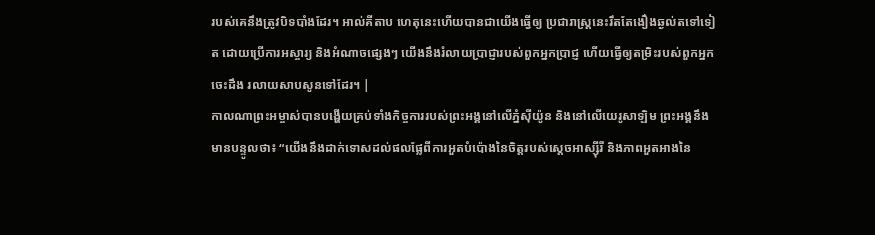របស់គេនឹងត្រូវបិទបាំងដែរ។ អាល់គីតាប ហេតុនេះហើយបានជាយើងធ្វើឲ្យ ប្រជារាស្ត្រនេះរឹតតែងឿងឆ្ងល់តទៅទៀត ដោយប្រើការអស្ចារ្យ និងអំណាចផ្សេងៗ យើងនឹងរំលាយប្រាជ្ញារបស់ពួកអ្នកប្រាជ្ញ ហើយធ្វើឲ្យតម្រិះរបស់ពួកអ្នកចេះដឹង រលាយសាបសូនទៅដែរ។ |
កាលណាព្រះអម្ចាស់បានបង្ហើយគ្រប់ទាំងកិច្ចការរបស់ព្រះអង្គនៅលើភ្នំស៊ីយ៉ូន និងនៅលើយេរូសាឡិម ព្រះអង្គនឹងមានបន្ទូលថា៖ “យើងនឹងដាក់ទោសដល់ផលផ្លែពីការអួតបំប៉ោងនៃចិត្តរបស់ស្ដេចអាស្ស៊ីរី និងភាពអួតអាងនៃ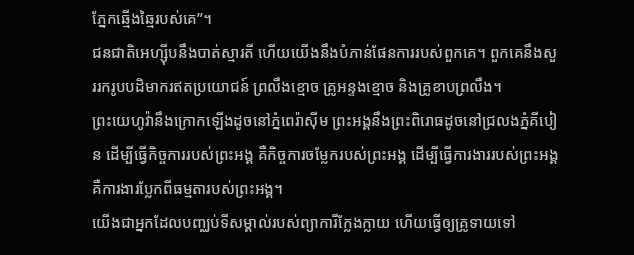ភ្នែកឆ្មើងឆ្មៃរបស់គេ”។
ជនជាតិអេហ្ស៊ីបនឹងបាត់ស្មារតី ហើយយើងនឹងបំភាន់ផែនការរបស់ពួកគេ។ ពួកគេនឹងសួររករូបបដិមាករឥតប្រយោជន៍ ព្រលឹងខ្មោច គ្រូអន្ទងខ្មោច និងគ្រូខាបព្រលឹង។
ព្រះយេហូវ៉ានឹងក្រោកឡើងដូចនៅភ្នំពេរ៉ាស៊ីម ព្រះអង្គនឹងព្រះពិរោធដូចនៅជ្រលងភ្នំគីបៀន ដើម្បីធ្វើកិច្ចការរបស់ព្រះអង្គ គឺកិច្ចការចម្លែករបស់ព្រះអង្គ ដើម្បីធ្វើការងាររបស់ព្រះអង្គ គឺការងារប្លែកពីធម្មតារបស់ព្រះអង្គ។
យើងជាអ្នកដែលបញ្ឈប់ទីសម្គាល់របស់ព្យាការីក្លែងក្លាយ ហើយធ្វើឲ្យគ្រូទាយទៅ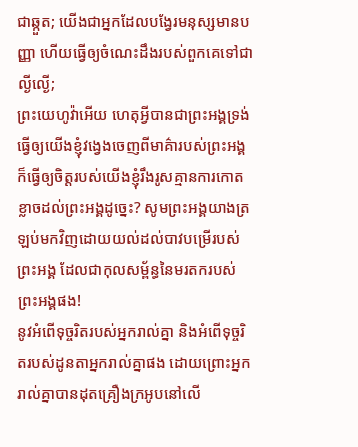ជាឆ្កួត; យើងជាអ្នកដែលបង្វែរមនុស្សមានបញ្ញា ហើយធ្វើឲ្យចំណេះដឹងរបស់ពួកគេទៅជាល្ងីល្ងើ;
ព្រះយេហូវ៉ាអើយ ហេតុអ្វីបានជាព្រះអង្គទ្រង់ធ្វើឲ្យយើងខ្ញុំវង្វេងចេញពីមាគ៌ារបស់ព្រះអង្គ ក៏ធ្វើឲ្យចិត្តរបស់យើងខ្ញុំរឹងរូសគ្មានការកោតខ្លាចដល់ព្រះអង្គដូច្នេះ? សូមព្រះអង្គយាងត្រឡប់មកវិញដោយយល់ដល់បាវបម្រើរបស់ព្រះអង្គ ដែលជាកុលសម្ព័ន្ធនៃមរតករបស់ព្រះអង្គផង!
នូវអំពើទុច្ចរិតរបស់អ្នករាល់គ្នា និងអំពើទុច្ចរិតរបស់ដូនតាអ្នករាល់គ្នាផង ដោយព្រោះអ្នករាល់គ្នាបានដុតគ្រឿងក្រអូបនៅលើ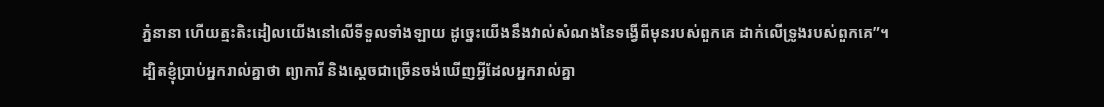ភ្នំនានា ហើយត្មះតិះដៀលយើងនៅលើទីទួលទាំងឡាយ ដូច្នេះយើងនឹងវាល់សំណងនៃទង្វើពីមុនរបស់ពួកគេ ដាក់លើទ្រូងរបស់ពួកគេ”។
ដ្បិតខ្ញុំប្រាប់អ្នករាល់គ្នាថា ព្យាការី និងស្ដេចជាច្រើនចង់ឃើញអ្វីដែលអ្នករាល់គ្នា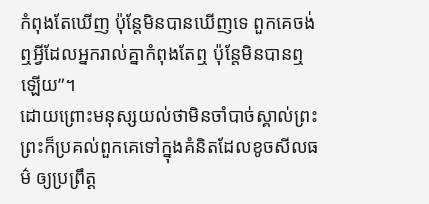កំពុងតែឃើញ ប៉ុន្តែមិនបានឃើញទេ ពួកគេចង់ឮអ្វីដែលអ្នករាល់គ្នាកំពុងតែឮ ប៉ុន្តែមិនបានឮឡើយ”។
ដោយព្រោះមនុស្សយល់ថាមិនចាំបាច់ស្គាល់ព្រះ ព្រះក៏ប្រគល់ពួកគេទៅក្នុងគំនិតដែលខូចសីលធម៌ ឲ្យប្រព្រឹត្ត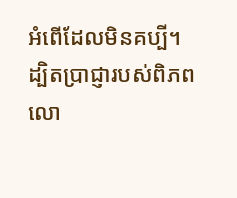អំពើដែលមិនគប្បី។
ដ្បិតប្រាជ្ញារបស់ពិភពលោ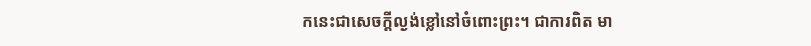កនេះជាសេចក្ដីល្ងង់ខ្លៅនៅចំពោះព្រះ។ ជាការពិត មា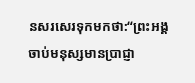នសរសេរទុកមកថា:“ព្រះអង្គចាប់មនុស្សមានប្រាជ្ញា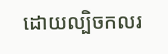ដោយល្បិចកលរ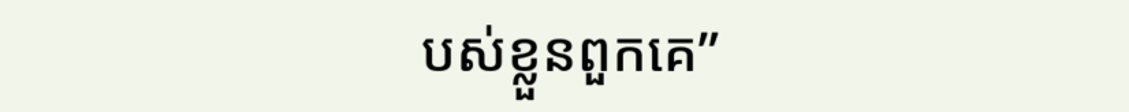បស់ខ្លួនពួកគេ”